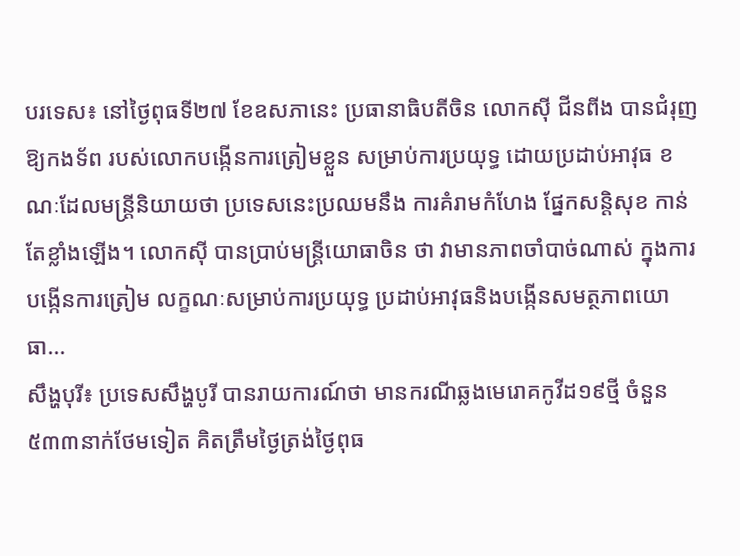បរទេស៖ នៅថ្ងៃពុធទី២៧ ខែឧសភានេះ ប្រធានាធិបតីចិន លោកស៊ី ជីនពីង បានជំរុញឱ្យកងទ័ព របស់លោកបង្កើនការត្រៀមខ្លួន សម្រាប់ការប្រយុទ្ធ ដោយប្រដាប់អាវុធ ខណៈដែលមន្រ្តីនិយាយថា ប្រទេសនេះប្រឈមនឹង ការគំរាមកំហែង ផ្នែកសន្តិសុខ កាន់តែខ្លាំងឡើង។ លោកស៊ី បានប្រាប់មន្រ្តីយោធាចិន ថា វាមានភាពចាំបាច់ណាស់ ក្នុងការបង្កើនការត្រៀម លក្ខណៈសម្រាប់ការប្រយុទ្ធ ប្រដាប់អាវុធនិងបង្កើនសមត្ថភាពយោធា...
សឹង្ហបុរី៖ ប្រទេសសឹង្ហបូរី បានរាយការណ៍ថា មានករណីឆ្លងមេរោគកូវីដ១៩ថ្មី ចំនួន ៥៣៣នាក់ថែមទៀត គិតត្រឹមថ្ងៃត្រង់ថ្ងៃពុធ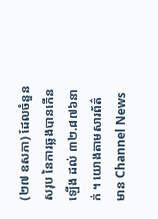(២៧ ឧសភា) ដែលចំនួនសរុប នៃការឆ្លងបានកើនឡើង ដល់ ៣២.៨៧៦នាក់ ។ យោងតាមសារព័ត៌មាន Channel News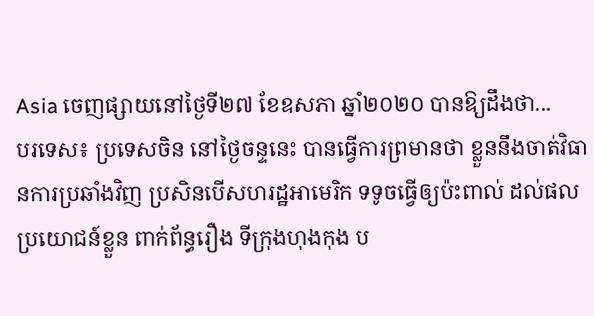Asia ចេញផ្សាយនៅថ្ងៃទី២៧ ខែឧសភា ឆ្នាំ២០២០ បានឱ្យដឹងថា...
បរទេស៖ ប្រទេសចិន នៅថ្ងៃចន្ទនេះ បានធ្វើការព្រមានថា ខ្លួននឹងចាត់វិធានការប្រឆាំងវិញ ប្រសិនបើសហរដ្ឋអាមេរិក ទទូចធ្វើឲ្យប៉ះពាល់ ដល់ផលប្រយោជន៍ខ្លួន ពាក់ព័ន្ធរឿង ទីក្រុងហុងកុង ប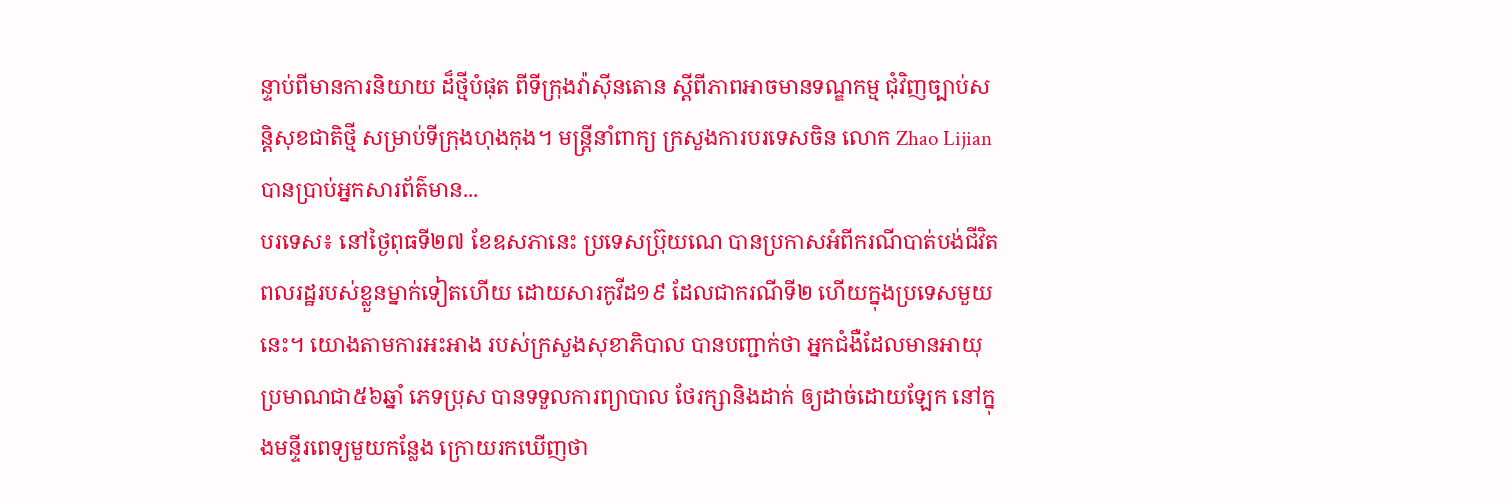ន្ទាប់ពីមានការនិយាយ ដ៏ថ្មីបំផុត ពីទីក្រុងវ៉ាស៊ីនតោន ស្តីពីភាពអាចមានទណ្ឌកម្ម ជុំវិញច្បាប់សន្តិសុខជាតិថ្មី សម្រាប់ទីក្រុងហុងកុង។ មន្ត្រីនាំពាក្យ ក្រសួងការបរទេសចិន លោក Zhao Lijian បានប្រាប់អ្នកសារព័ត៌មាន...
បរទេស៖ នៅថ្ងៃពុធទី២៧ ខែឧសភានេះ ប្រទេសប៊្រុយណេ បានប្រកាសអំពីករណីបាត់បង់ជីវិត ពលរដ្ឋរបស់ខ្លួនម្នាក់ទៀតហើយ ដោយសារកូវីដ១៩ ដែលជាករណីទី២ ហើយក្នុងប្រទេសមួយនេះ។ យោងតាមការអះអាង របស់ក្រសួងសុខាភិបាល បានបញ្ជាក់ថា អ្នកជំងឺដែលមានអាយុ ប្រមាណជា៥៦ឆ្នាំ ភេទប្រុស បានទទួលការព្យាបាល ថែរក្សានិងដាក់ ឲ្យដាច់ដោយឡែក នៅក្នុងមន្ទីរពេទ្យមួយកន្លែង ក្រោយរកឃើញថា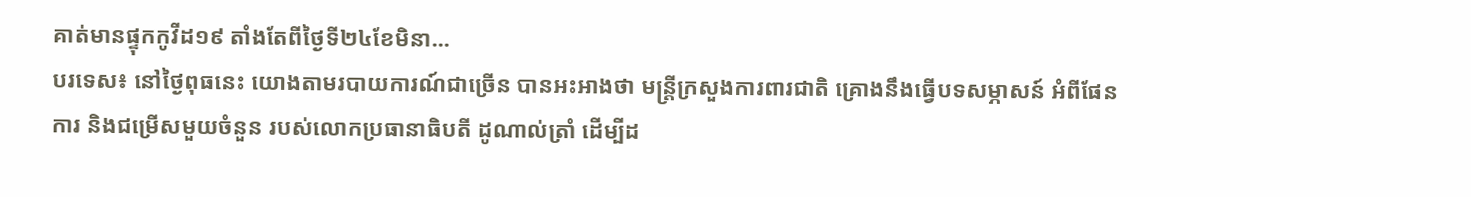គាត់មានផ្ទុកកូវីដ១៩ តាំងតែពីថ្ងៃទី២៤ខែមិនា...
បរទេស៖ នៅថ្ងៃពុធនេះ យោងតាមរបាយការណ៍ជាច្រើន បានអះអាងថា មន្រ្តីក្រសួងការពារជាតិ គ្រោងនឹងធ្វើបទសម្ភាសន៍ អំពីផែនការ និងជម្រើសមួយចំនួន របស់លោកប្រធានាធិបតី ដូណាល់ត្រាំ ដើម្បីដ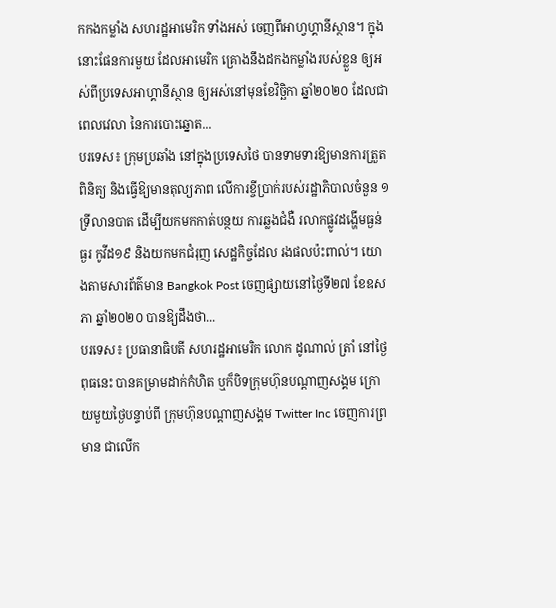កកងកម្លាំង សហរដ្ឋអាមេរិក ទាំងអស់ ចេញពីអាហ្វហ្គានីស្ថាន។ ក្នុងនោះផែនការមួយ ដែលអាមេរិក គ្រោងនឹងដកងកម្លាំងរបស់ខ្លួន ឲ្យអស់ពីប្រទេសអាហ្គានីស្ថាន ឲ្យអស់នៅមុនខែវិច្ឆិកា ឆ្នាំ២០២០ ដែលជាពេលវេលា នៃការបោះឆ្នោត...
បរទេស៖ ក្រុមប្រឆាំង នៅក្នុងប្រទេសថៃ បានទាមទារឱ្យមានការត្រួតពិនិត្យ និងធ្វើឱ្យមានតុល្យភាព លើការខ្ចីប្រាក់របស់រដ្ឋាភិបាលចំនួន ១ ទ្រីលានបាត ដើម្បីយកមកកាត់បន្ថយ ការឆ្លងជំងឺ រលាកផ្លូវដង្ហើមធ្ងន់ធ្ងរ កូវីដ១៩ និងយកមកជំរុញ សេដ្ឋកិច្ចដែល រងផលប៉ះពាល់។ យោងតាមសារព័ត៌មាន Bangkok Post ចេញផ្សាយនៅថ្ងៃទី២៧ ខែឧសភា ឆ្នាំ២០២០ បានឱ្យដឹងថា...
បរទេស៖ ប្រធានាធិបតី សហរដ្ឋអាមេរិក លោក ដូណាល់ ត្រាំ នៅថ្ងៃពុធនេះ បានគម្រាមដាក់កំហិត ឬក៏បិទក្រុមហ៊ុនបណ្ដាញសង្គម ក្រោយមួយថ្ងៃបន្ទាប់ពី ក្រុមហ៊ុនបណ្ដាញសង្គម Twitter Inc ចេញការព្រមាន ជាលើក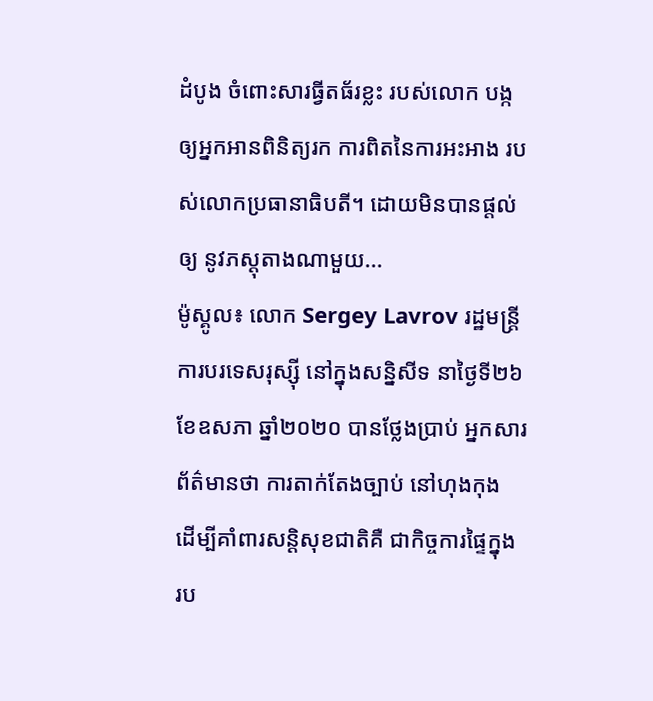ដំបូង ចំពោះសារធ្វីតធ័រខ្លះ របស់លោក បង្កឲ្យអ្នកអានពិនិត្យរក ការពិតនៃការអះអាង របស់លោកប្រធានាធិបតី។ ដោយមិនបានផ្តល់ឲ្យ នូវភស្តុតាងណាមួយ...
ម៉ូស្គូល៖ លោក Sergey Lavrov រដ្ឋមន្រ្តីការបរទេសរុស្ស៊ី នៅក្នុងសន្និសីទ នាថ្ងៃទី២៦ ខែឧសភា ឆ្នាំ២០២០ បានថ្លែងប្រាប់ អ្នកសារព័ត៌មានថា ការតាក់តែងច្បាប់ នៅហុងកុង ដើម្បីគាំពារសន្តិសុខជាតិគឺ ជាកិច្ចការផ្ទៃក្នុង រប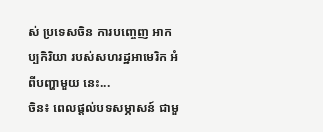ស់ ប្រទេសចិន ការបញ្ចេញ អាកប្បកិរិយា របស់សហរដ្ឋអាមេរិក អំពីបញ្ហាមួយ នេះ...
ចិន៖ ពេលផ្តល់បទសម្ភាសន៍ ជាមួ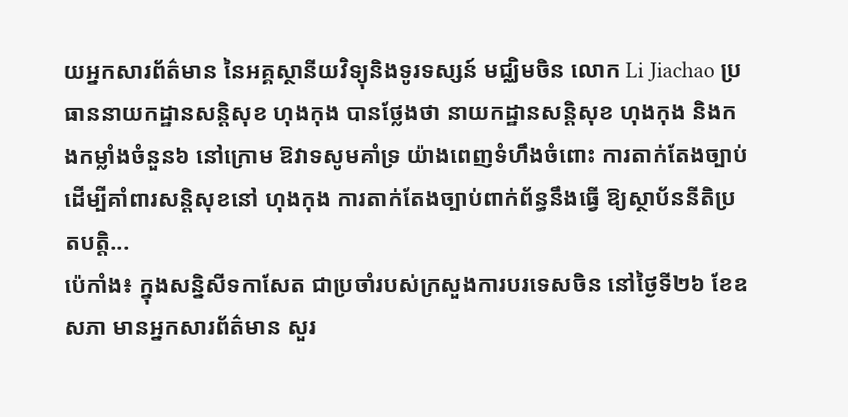យអ្នកសារព័ត៌មាន នៃអគ្គស្ថានីយវិទ្យុនិងទូរទស្សន៍ មជ្ឈិមចិន លោក Li Jiachao ប្រធាននាយកដ្ឋានសន្តិសុខ ហុងកុង បានថ្លែងថា នាយកដ្ឋានសន្តិសុខ ហុងកុង និងកងកម្លាំងចំនួន៦ នៅក្រោម ឱវាទសូមគាំទ្រ យ៉ាងពេញទំហឹងចំពោះ ការតាក់តែងច្បាប់ ដើម្បីគាំពារសន្តិសុខនៅ ហុងកុង ការតាក់តែងច្បាប់ពាក់ព័ន្ធនឹងធ្វើ ឱ្យស្ថាប័ននីតិប្រតបត្តិ...
ប៉េកាំង៖ ក្នុងសន្និសីទកាសែត ជាប្រចាំរបស់ក្រសួងការបរទេសចិន នៅថ្ងៃទី២៦ ខែឧសភា មានអ្នកសារព័ត៌មាន សួរ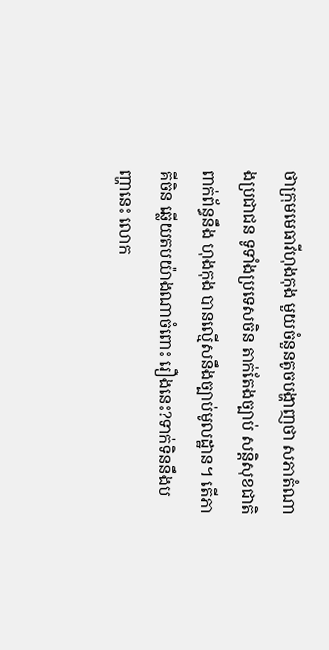ថាក្រុមមេធាវីហុងកុង មួយចំនួនតូចបង្ហាញថា សភាតំណាងប្រជាជន ទូទាំងប្រទេសចិន តាក់តែងច្បាប់ សន្តិសុខជាតិពាក់ព័ន្ធនឹង ហុងកុង បានល្មើសនឹងច្បាប់មូលដ្ឋាន។ តើភាគីចិន ឆ្លើយតបយ៉ាងណាចំពោះ រឿងនេះ?ទាក់ទិននឹងបញ្ហានេះ លោក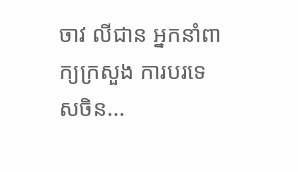ចាវ លីជាន អ្នកនាំពាក្យក្រសួង ការបរទេសចិន...